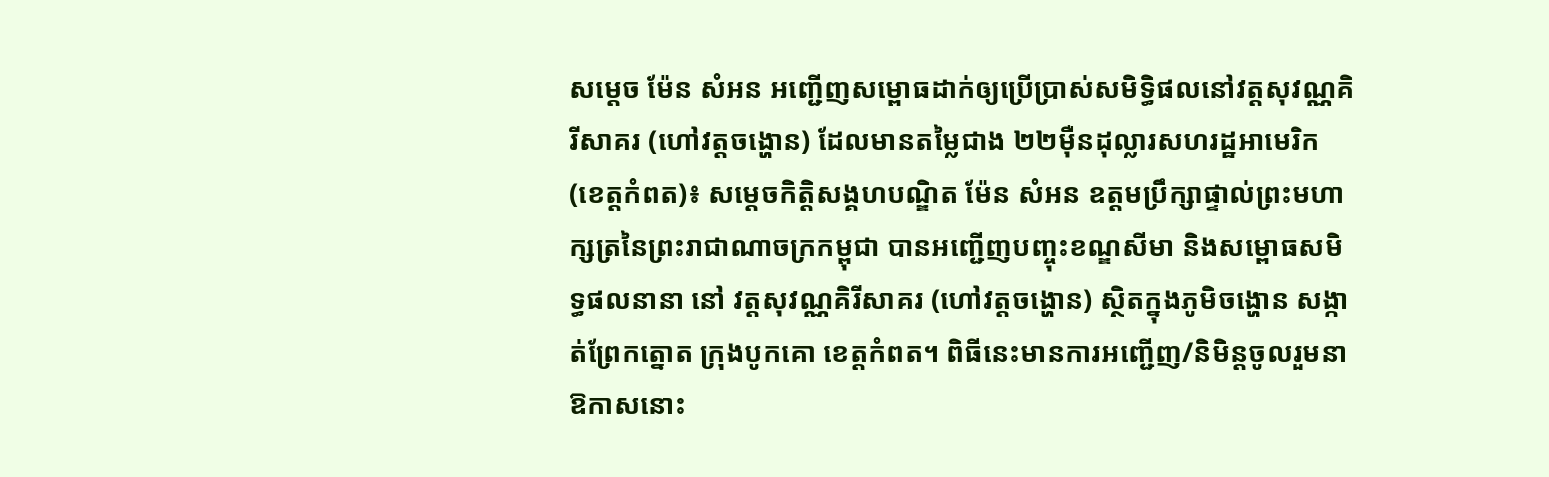សម្តេច ម៉ែន សំអន អញ្ជើញសម្ពោធដាក់ឲ្យប្រើប្រាស់សមិទ្ធិផលនៅវត្តសុវណ្ណគិរីសាគរ (ហៅវត្តចង្ហោន) ដែលមានតម្លៃជាង ២២ម៉ឺនដុល្លារសហរដ្ឋអាមេរិក
(ខេត្តកំពត)៖ សម្តេចកិត្តិសង្គហបណ្ឌិត ម៉ែន សំអន ឧត្តមប្រឹក្សាផ្ទាល់ព្រះមហាក្សត្រនៃព្រះរាជាណាចក្រកម្ពុជា បានអញ្ជើញបញ្ចុះខណ្ឌសីមា និងសម្ពោធសមិទ្ធផលនានា នៅ វត្តសុវណ្ណគិរីសាគរ (ហៅវត្តចង្ហោន) ស្ថិតក្នុងភូមិចង្ហោន សង្កាត់ព្រែកត្នោត ក្រុងបូកគោ ខេត្តកំពត។ ពិធីនេះមានការអញ្ជើញ/និមិន្តចូលរួមនាឱកាសនោះ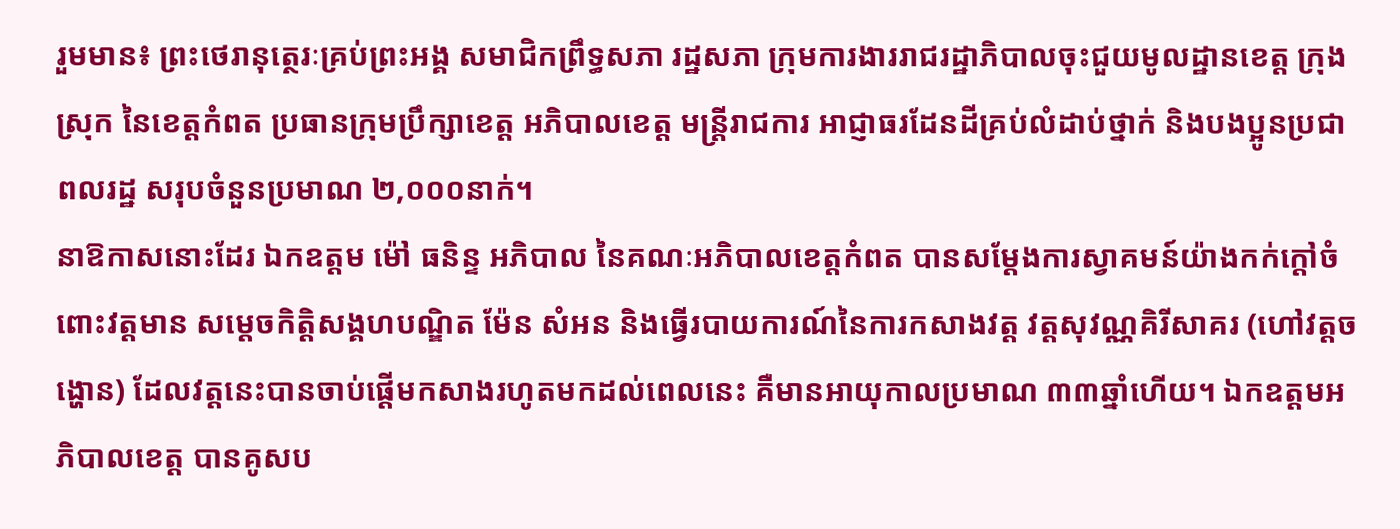រួមមាន៖ ព្រះថេរានុត្ថេរៈគ្រប់ព្រះអង្គ សមាជិកព្រឹទ្ធសភា រដ្ឋសភា ក្រុមការងាររាជរដ្ឋាភិបាលចុះជួយមូលដ្ឋានខេត្ត ក្រុង ស្រុក នៃខេត្តកំពត ប្រធានក្រុមប្រឹក្សាខេត្ត អភិបាលខេត្ត មន្ត្រីរាជការ អាជ្ញាធរដែនដីគ្រប់លំដាប់ថ្នាក់ និងបងប្អូនប្រជាពលរដ្ឋ សរុបចំនួនប្រមាណ ២,០០០នាក់។
នាឱកាសនោះដែរ ឯកឧត្តម ម៉ៅ ធនិន្ទ អភិបាល នៃគណៈអភិបាលខេត្តកំពត បានសម្តែងការស្វាគមន៍យ៉ាងកក់ក្តៅចំពោះវត្តមាន សម្តេចកិត្តិសង្គហបណ្ឌិត ម៉ែន សំអន និងធ្វើរបាយការណ៍នៃការកសាងវត្ត វត្តសុវណ្ណគិរីសាគរ (ហៅវត្តចង្ហោន) ដែលវត្តនេះបានចាប់ផ្តើមកសាងរហូតមកដល់ពេលនេះ គឺមានអាយុកាលប្រមាណ ៣៣ឆ្នាំហើយ។ ឯកឧត្តមអភិបាលខេត្ត បានគូសប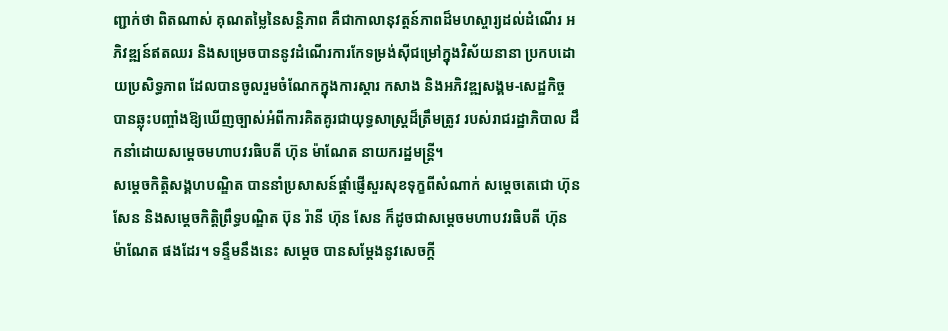ញ្ជាក់ថា ពិតណាស់ គុណតម្លៃនៃសន្តិភាព គឺជាកាលានុវត្តន៍ភាពដ៏មហស្ចារ្យដល់ដំណើរ អភិវឌ្ឍន៍ឥតឈរ និងសម្រេចបាននូវដំណើរការកែទម្រង់ស៊ីជម្រៅក្នុងវិស័យនានា ប្រកបដោយប្រសិទ្ធភាព ដែលបានចូលរួមចំណែកក្នុងការស្ដារ កសាង និងអភិវឌ្ឍសង្គម-សេដ្ឋកិច្ច បានឆ្លុះបញ្ចាំងឱ្យឃើញច្បាស់អំពីការគិតគូរជាយុទ្ធសាស្ត្រដ៏ត្រឹមត្រូវ របស់រាជរដ្ឋាភិបាល ដឹកនាំដោយសម្ដេចមហាបវរធិបតី ហ៊ុន ម៉ាណែត នាយករដ្ឋមន្ត្រី។
សម្តេចកិត្តិសង្គហបណ្ឌិត បាននាំប្រសាសន៍ផ្តាំផ្ញើសួរសុខទុក្ខពីសំណាក់ សម្តេចតេជោ ហ៊ុន សែន និងសម្តេចកិត្តិព្រឹទ្ធបណ្ឌិត ប៊ុន រ៉ានី ហ៊ុន សែន ក៏ដូចជាសម្តេចមហាបវរធិបតី ហ៊ុន ម៉ាណែត ផងដែរ។ ទន្ទឹមនឹងនេះ សម្តេច បានសម្តែងនូវសេចក្តី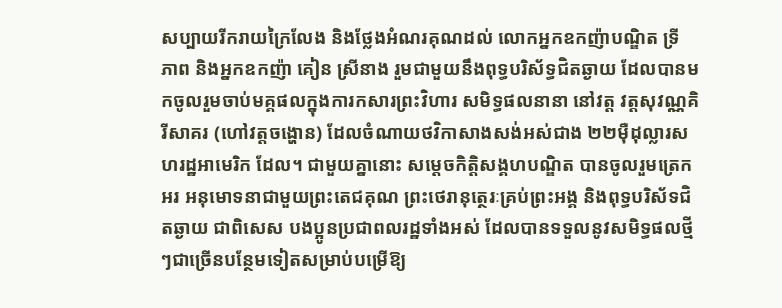សប្បាយរីករាយក្រៃលែង និងថ្លែងអំណរគុណដល់ លោកអ្នកឧកញ៉ាបណ្ឌិត ទ្រី ភាព និងអ្នកឧកញ៉ា គៀន ស្រីនាង រួមជាមួយនឹងពុទ្ធបរិស័ទ្ធជិតឆ្ងាយ ដែលបានមកចូលរួមចាប់មគ្គផលក្នុងការកសារព្រះវិហារ សមិទ្ធផលនានា នៅវត្ត វត្តសុវណ្ណគិរីសាគរ (ហៅវត្តចង្ហោន) ដែលចំណាយថវិកាសាងសង់អស់ជាង ២២ម៉ឺដុល្លារសហរដ្ឋអាមេរិក ដែល។ ជាមួយគ្នានោះ សម្តេចកិត្តិសង្គហបណ្ឌិត បានចូលរួមត្រេកអរ អនុមោទនាជាមួយព្រះតេជគុណ ព្រះថេរានុត្ថេរៈគ្រប់ព្រះអង្គ និងពុទ្ធបរិស័ទជិតឆ្ងាយ ជាពិសេស បងប្អូនប្រជាពលរដ្ឋទាំងអស់ ដែលបានទទួលនូវសមិទ្ធផលថ្មីៗជាច្រើនបន្ថែមទៀតសម្រាប់បម្រើឱ្យ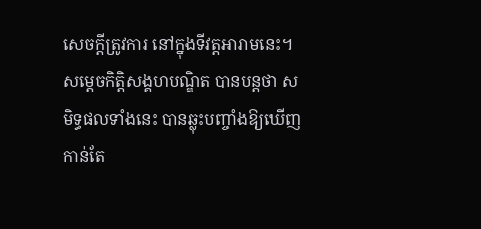សេចក្តីត្រូវការ នៅក្នុងទីវត្តអារាមនេះ។
សម្តេចកិត្តិសង្គហបណ្ឌិត បានបន្តថា សមិទ្ធផលទាំងនេះ បានឆ្លុះបញ្ចាំងឱ្យឃើញកាន់តែ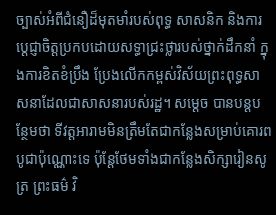ច្បាស់អំពីជំនឿដ៏មុតមាំរបស់ពុទ្ធ សាសនិក និងការប្ដេជ្ញាចិត្តប្រកបដោយសទ្ធាជ្រះថ្លារបស់ថ្នាក់ដឹកនាំ ក្នុងការខិតខំប្រឹង ប្រែងលើកកម្ពស់វិស័យព្រះពុទ្ធសាសនាដែលជាសាសនារបស់រដ្ឋ។ សម្តេច បានបន្តបន្ថែមថា ទីវត្តអារាមមិនត្រឹមតែជាកន្លែងសម្រាប់គោរពបូជាប៉ុណ្ណោះទេ ប៉ុន្តែថែមទាំងជាកន្លែងសិក្សារៀនសូត្រ ព្រះធម៌ វិ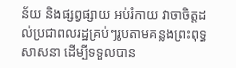ន័យ និងផ្សព្វផ្សាយ អប់រំកាយ វាចាចិត្តដល់ប្រជាពលរដ្ឋគ្រប់ៗរូបតាមគន្លងព្រះពុទ្ធសាសនា ដើម្បីទទួលបាន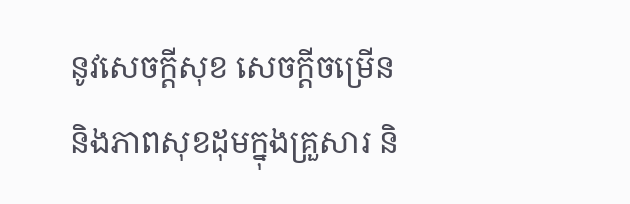នូវសេចក្តីសុខ សេចក្តីចម្រើន និងភាពសុខដុមក្នុងគ្រួសារ និ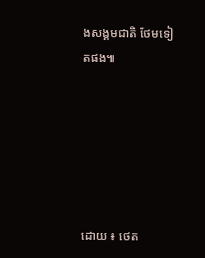ងសង្គមជាតិ ថែមទៀតផង៕






ដោយ ៖ ថេត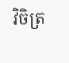វិចិត្រ